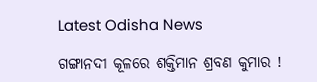Latest Odisha News

ଗଙ୍ଗାନଦୀ କୂଳରେ ଶକ୍ତିମାନ ଶ୍ରବଣ କୁମାର !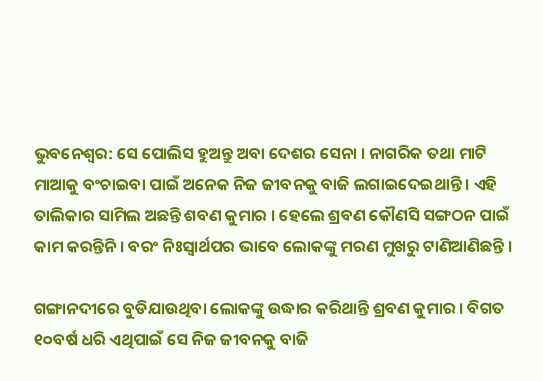ଭୁବନେଶ୍ୱର: ସେ ପୋଲିସ ହୁଅନ୍ତୁ ଅବା ଦେଶର ସେନା । ନାଗରିକ ତଥା ମାଟି ମାଆକୁ ବଂଚାଇବା ପାଇଁ ଅନେକ ନିଜ ଜୀବନକୁ ବାଜି ଲଗାଇଦେଇଥାନ୍ତି । ଏହି ତାଲିକାର ସାମିଲ ଅଛନ୍ତି ଶବଣ କୁମାର । ହେଲେ ଶ୍ରବଣ କୌଣସି ସଙ୍ଗଠନ ପାଇଁ କାମ କରନ୍ତିନି । ବରଂ ନିଃସ୍ୱାର୍ଥପର ଭାବେ ଲୋକଙ୍କୁ ମରଣ ମୁଖରୁ ଟାଣିଆଣିଛନ୍ତି ।

ଗଙ୍ଗାନଦୀରେ ବୁଡିଯାଉଥିବା ଲୋକଙ୍କୁ ଉଦ୍ଧାର କରିଥାନ୍ତି ଶ୍ରବଣ କୁମାର । ବିଗତ ୧୦ବର୍ଷ ଧରି ଏଥିପାଇଁ ସେ ନିଜ ଜୀବନକୁ ବାଜି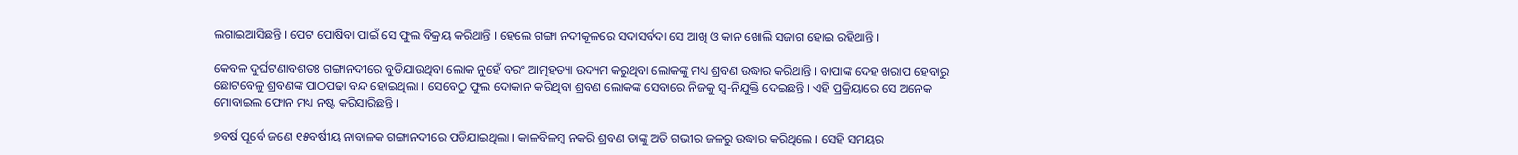ଲଗାଇଆସିଛନ୍ତି । ପେଟ ପୋଷିବା ପାଇଁ ସେ ଫୁଲ ବିକ୍ରୟ କରିଥାନ୍ତି । ହେଲେ ଗଙ୍ଗା ନଦୀକୂଳରେ ସଦାସର୍ବଦା ସେ ଆଖି ଓ କାନ ଖୋଲି ସଜାଗ ହୋଇ ରହିଥାନ୍ତି ।

କେବଳ ଦୁର୍ଘଟଣାବଶତଃ ଗଙ୍ଗାନଦୀରେ ବୁଡିଯାଉଥିବା ଲୋକ ନୁହେଁ ବରଂ ଆତ୍ମହତ୍ୟା ଉଦ୍ୟମ କରୁଥିବା ଲୋକଙ୍କୁ ମଧ୍ୟ ଶ୍ରବଣ ଉଦ୍ଧାର କରିଥାନ୍ତି । ବାପାଙ୍କ ଦେହ ଖରାପ ହେବାରୁ ଛୋଟବେଳୁ ଶ୍ରବଣଙ୍କ ପାଠପଢା ବନ୍ଦ ହୋଇଥିଲା । ସେବେଠୁ ଫୁଲ ଦୋକାନ କରିଥିବା ଶ୍ରବଣ ଲୋକଙ୍କ ସେବାରେ ନିଜକୁ ସ୍ୱ-ନିଯୁକ୍ତି ଦେଇଛନ୍ତି । ଏହି ପ୍ରକ୍ରିୟାରେ ସେ ଅନେକ ମୋବାଇଲ ଫୋନ ମଧ୍ୟ ନଷ୍ଟ କରିସାରିଛନ୍ତି ।

୭ବର୍ଷ ପୂର୍ବେ ଜଣେ ୧୫ବର୍ଷୀୟ ନାବାଳକ ଗଙ୍ଗାନଦୀରେ ପଡିଯାଇଥିଲା । କାଳବିଳମ୍ବ ନକରି ଶ୍ରବଣ ତାଙ୍କୁ ଅତି ଗଭୀର ଜଳରୁ ଉଦ୍ଧାର କରିଥିଲେ । ସେହି ସମୟର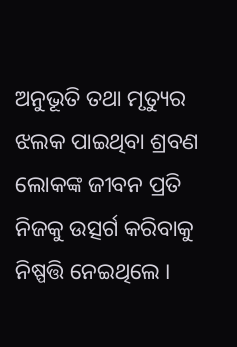ଅନୁଭୂତି ତଥା ମୃତ୍ୟୁର ଝଲକ ପାଇଥିବା ଶ୍ରବଣ ଲୋକଙ୍କ ଜୀବନ ପ୍ରତି ନିଜକୁ ଉତ୍ସର୍ଗ କରିବାକୁ ନିଷ୍ପତ୍ତି ନେଇଥିଲେ ।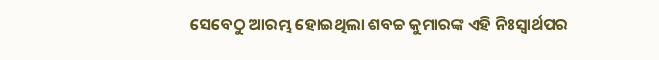ସେବେଠୁ ଆରମ୍ଭ ହୋଇଥିଲା ଶବଚ୍ଚ କୁମାରଙ୍କ ଏହି ନିଃସ୍ୱାର୍ଥପର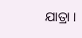ଯାତ୍ରା ।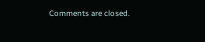Comments are closed.